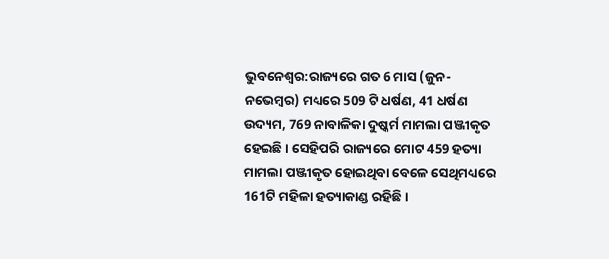ଭୁବନେଶ୍ବର:ରାଜ୍ୟରେ ଗତ 6 ମାସ (ଜୁନ-ନଭେମ୍ବର) ମଧ୍ୟରେ 509 ଟି ଧର୍ଷଣ, 41 ଧର୍ଷଣ ଉଦ୍ୟମ, 769 ନାବାଳିକା ଦୁଷ୍କର୍ମ ମାମଲା ପଞ୍ଜୀକୃତ ହେଇଛି । ସେହିପରି ରାଜ୍ୟରେ ମୋଟ 459 ହତ୍ୟା ମାମଲା ପଞ୍ଜୀକୃତ ହୋଇଥିବା ବେଳେ ସେଥିମଧ୍ୟରେ 161ଟି ମହିଳା ହତ୍ୟାକାଣ୍ଡ ରହିଛି ।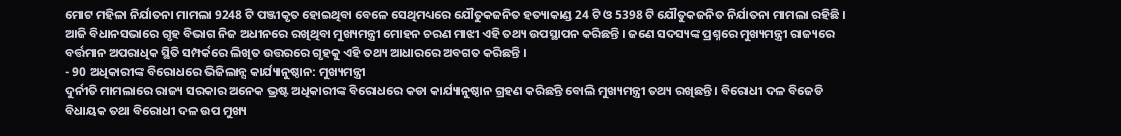ମୋଟ ମହିଳା ନିର୍ଯାତନା ମାମଲା 9248 ଟି ପଞ୍ଜୀକୃତ ହୋଇଥିବା ବେଳେ ସେଥିମଧ୍ୟରେ ଯୌତୁକଜନିତ ହତ୍ୟାକାଣ୍ଡ 24 ଟି ଓ 5398 ଟି ଯୌତୁକଜନିତ ନିର୍ଯାତନା ମାମଲା ରହିଛି । ଆଜି ବିଧାନସଭାରେ ଗୃହ ବିଭାଗ ନିଜ ଅଧୀନରେ ରଖିଥିବା ମୁଖ୍ୟମନ୍ତ୍ରୀ ମୋହନ ଚରଣ ମାଝୀ ଏହି ତଥ୍ୟ ଉପସ୍ଥାପନ କରିଛନ୍ତି । ଜଣେ ସଦସ୍ୟଙ୍କ ପ୍ରଶ୍ନରେ ମୁଖ୍ୟମନ୍ତ୍ରୀ ରାଜ୍ୟରେ ବର୍ତ୍ତମାନ ଅପରାଧିକ ସ୍ଥିତି ସମ୍ପର୍କରେ ଲିଖିତ ଉତ୍ତରରେ ଗୃହକୁ ଏହି ତଥ୍ୟ ଆଧାରରେ ଅବଗତ କରିଛନ୍ତି ।
- 90 ଅଧିକାରୀଙ୍କ ବିରୋଧରେ ଭିଜିଲାନ୍ସ କାର୍ଯ୍ୟାନୁଷ୍ଠାନ: ମୁଖ୍ୟମନ୍ତ୍ରୀ
ଦୁର୍ନୀତି ମାମଲାରେ ରାଜ୍ୟ ସରକାର ଅନେକ ଭ୍ରଷ୍ଟ ଅଧିକାରୀଙ୍କ ବିରୋଧରେ କଡା କାର୍ଯ୍ୟାନୁଷ୍ଠାନ ଗ୍ରହଣ କରିଛନ୍ତି ବୋଲି ମୁଖ୍ୟମନ୍ତ୍ରୀ ତଥ୍ୟ ରଖିଛନ୍ତି । ବିରୋଧୀ ଦଳ ବିଜେଡି ବିଧାୟକ ତଥା ବିରୋଧୀ ଦଳ ଉପ ମୁଖ୍ୟ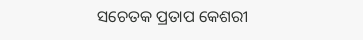ସଚେତକ ପ୍ରତାପ କେଶରୀ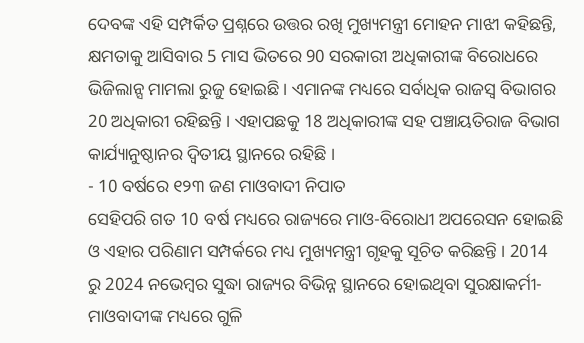ଦେବଙ୍କ ଏହି ସମ୍ପର୍କିତ ପ୍ରଶ୍ନରେ ଉତ୍ତର ରଖି ମୁଖ୍ୟମନ୍ତ୍ରୀ ମୋହନ ମାଝୀ କହିଛନ୍ତି, କ୍ଷମତାକୁ ଆସିବାର 5 ମାସ ଭିତରେ 90 ସରକାରୀ ଅଧିକାରୀଙ୍କ ବିରୋଧରେ ଭିଜିଲାନ୍ସ ମାମଲା ରୁଜୁ ହୋଇଛି । ଏମାନଙ୍କ ମଧ୍ୟରେ ସର୍ବାଧିକ ରାଜସ୍ବ ବିଭାଗର 20 ଅଧିକାରୀ ରହିଛନ୍ତି । ଏହାପଛକୁ 18 ଅଧିକାରୀଙ୍କ ସହ ପଞ୍ଚାୟତିରାଜ ବିଭାଗ କାର୍ଯ୍ୟାନୁଷ୍ଠାନର ଦ୍ବିତୀୟ ସ୍ଥାନରେ ରହିଛି ।
- 10 ବର୍ଷରେ ୧୨୩ ଜଣ ମାଓବାଦୀ ନିପାତ
ସେହିପରି ଗତ 10 ବର୍ଷ ମଧ୍ୟରେ ରାଜ୍ୟରେ ମାଓ-ବିରୋଧୀ ଅପରେସନ ହୋଇଛି ଓ ଏହାର ପରିଣାମ ସମ୍ପର୍କରେ ମଧ୍ୟ ମୁଖ୍ୟମନ୍ତ୍ରୀ ଗୃହକୁ ସୂଚିତ କରିଛନ୍ତି । 2014 ରୁ 2024 ନଭେମ୍ବର ସୁଦ୍ଧା ରାଜ୍ୟର ବିଭିନ୍ନ ସ୍ଥାନରେ ହୋଇଥିବା ସୁରକ୍ଷାକର୍ମୀ- ମାଓବାଦୀଙ୍କ ମଧ୍ୟରେ ଗୁଳି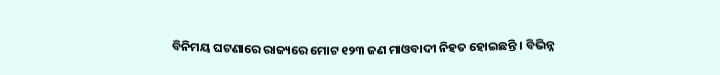ବିନିମୟ ଘଟଣାରେ ରାଜ୍ୟରେ ମୋଟ ୧୨୩ ଜଣ ମାଓବାଦୀ ନିହତ ହୋଇଛନ୍ତି । ବିଭିନ୍ନ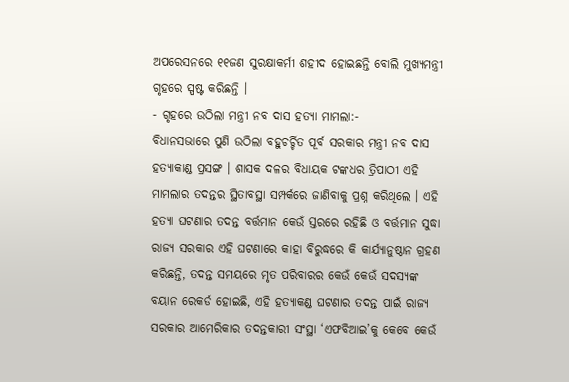ଅପରେସନରେ ୧୧ଜଣ ସୁରକ୍ଷାକର୍ମୀ ଶହୀଦ ହୋଇଛନ୍ତି ବୋଲି ମୁଖ୍ୟମନ୍ତ୍ରୀ ଗୃହରେ ସ୍ପଷ୍ଟ କରିଛନ୍ତି ।
- ଗୃହରେ ଉଠିଲା ମନ୍ତ୍ରୀ ନବ ଦାସ ହତ୍ୟା ମାମଲା:-
ବିଧାନସଭାରେ ପୁଣି ଉଠିଲା ବହୁଚର୍ଚ୍ଚିତ ପୂର୍ବ ସରକାର ମନ୍ତ୍ରୀ ନବ ଦାସ ହତ୍ୟାକାଣ୍ଡ ପ୍ରସଙ୍ଗ । ଶାସକ ଦଳର ବିଧାୟକ ଟଙ୍କଧର ତ୍ରିପାଠୀ ଏହି ମାମଲାର ତଦନ୍ତର ସ୍ଥିତାବସ୍ଥା ସମ୍ପର୍କରେ ଜାଣିବାକୁ ପ୍ରଶ୍ନ କରିଥିଲେ । ଏହି ହତ୍ୟା ଘଟଣାର ତଦନ୍ତ ବର୍ତ୍ତମାନ କେଉଁ ସ୍ତରରେ ରହିଛି ଓ ବର୍ତ୍ତମାନ ସୁଦ୍ଧା ରାଜ୍ୟ ସରକାର ଏହି ଘଟଣାରେ କାହା ବିରୁଦ୍ଧରେ କି କାର୍ଯ୍ୟାନୁଷ୍ଠାନ ଗ୍ରହଣ କରିଛନ୍ତି, ତଦନ୍ତ ସମୟରେ ମୃତ ପରିବାରର କେଉଁ କେଉଁ ସଦସ୍ୟଙ୍କ ବୟାନ ରେକର୍ଡ ହୋଇଛି, ଏହି ହତ୍ୟାକଣ୍ଡ ଘଟଣାର ତଦନ୍ତ ପାଇଁ ରାଜ୍ୟ ସରକାର ଆମେରିକାର ତଦନ୍ତକାରୀ ସଂସ୍ଥା ‘ଏଫବିଆଇ’କୁ କେବେ କେଉଁ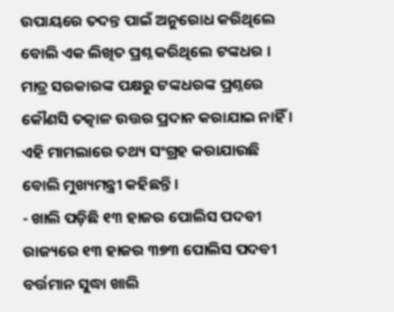ଉପାୟରେ ତଦନ୍ତ ପାଇଁ ଅନୁରୋଧ କରିଥିଲେ ବୋଲି ଏକ ଲିଖିତ ପ୍ରଶ୍ନ କରିଥିଲେ ଟଙ୍କଧର । ମାତ୍ର ସରକାରଙ୍କ ପକ୍ଷରୁ ଟଙ୍କଧରଙ୍କ ପ୍ରଶ୍ନରେ କୌଣସି ତତ୍କାଳ ଉତ୍ତର ପ୍ରଦାନ କରାଯାଇ ନାହିଁ । ଏହି ମାମଲାରେ ତଥ୍ୟ ସଂଗ୍ରହ କରାଯାଉଛି ବୋଲି ମୁଖ୍ୟମନ୍ତ୍ରୀ କହିଛନ୍ତି ।
- ଖାଲି ପଡ଼ିଛି ୧୩ ହାଜର ପୋଲିସ ପଦବୀ
ରାଜ୍ୟରେ ୧୩ ହାଜର ୩୭୩ ପୋଲିସ ପଦବୀ ବର୍ତ୍ତମାନ ସୁଦ୍ଧା ଖାଲି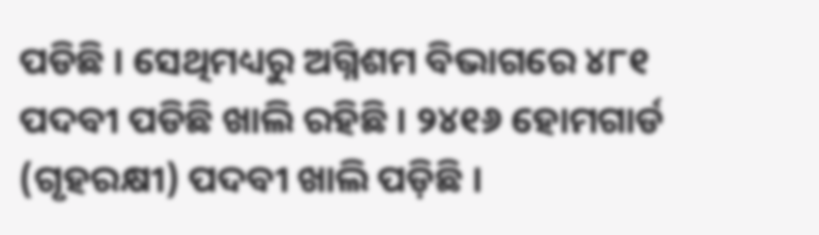ପଡିଛି । ସେଥିମଧ୍ୟରୁ ଅଗ୍ନିଶମ ବିଭାଗରେ ୪୮୧ ପଦବୀ ପଡିଛି ଖାଲି ରହିଛି । ୨୪୧୬ ହୋମଗାର୍ଡ (ଗୃହରକ୍ଷୀ) ପଦବୀ ଖାଲି ପଡ଼ିଛି ।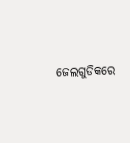ଜେଲଗୁଡିକରେ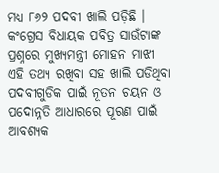ମଧ୍ୟ ୮୬୨ ପଦବୀ ଖାଲି ପଡ଼ିଛି । କଂଗ୍ରେସ ବିଧାୟକ ପବିତ୍ର ସାଉଁଟାଙ୍କ ପ୍ରଶ୍ନରେ ମୁଖ୍ୟମନ୍ତ୍ରୀ ମୋହନ ମାଝୀ ଏହି ତଥ୍ୟ ରଖିବା ସହ ଖାଲି ପଡିଥିବା ପଦବୀଗୁଡିକ ପାଇଁ ନୂତନ ଚୟନ ଓ ପଦୋନ୍ନତି ଆଧାରରେ ପୂରଣ ପାଇଁ ଆବଶ୍ୟକ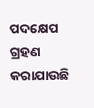ପଦକ୍ଷେପ ଗ୍ରହଣ କରାଯାଉଛି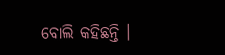ବୋଲି କହିଛନ୍ତି ।